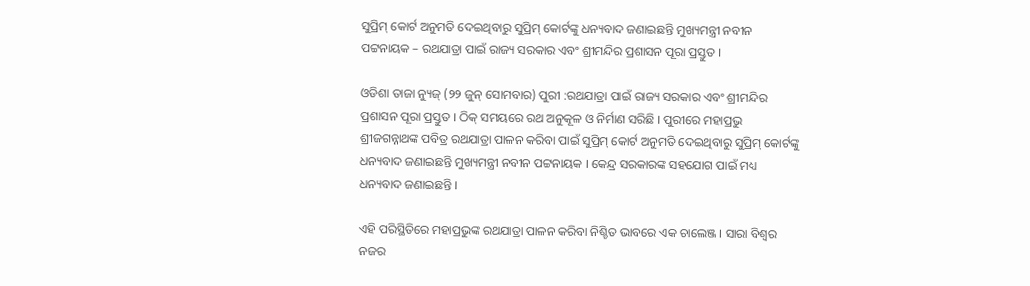ସୁପ୍ରିମ୍ କୋର୍ଟ ଅନୁମତି ଦେଇଥିବାରୁ ସୁପ୍ରିମ୍ କୋର୍ଟଙ୍କୁ ଧନ୍ୟବାଦ ଜଣାଇଛନ୍ତି ମୁଖ୍ୟମନ୍ତ୍ରୀ ନବୀନ ପଟ୍ଟନାୟକ – ରଥଯାତ୍ରା ପାଇଁ ରାଜ୍ୟ ସରକାର ଏବଂ ଶ୍ରୀମନ୍ଦିର ପ୍ରଶାସନ ପୂରା ପ୍ରସ୍ତୁତ ।

ଓଡିଶା ତାଜା ନ୍ୟୁଜ୍ (୨୨ ଜୁନ୍ ସୋମବାର) ପୁରୀ :ରଥଯାତ୍ରା ପାଇଁ ରାଜ୍ୟ ସରକାର ଏବଂ ଶ୍ରୀମନ୍ଦିର ପ୍ରଶାସନ ପୂରା ପ୍ରସ୍ତୁତ । ଠିକ୍ ସମୟରେ ରଥ ଅନୁକୂଳ ଓ ନିର୍ମାଣ ସରିଛି । ପୁରୀରେ ମହାପ୍ରଭୁ ଶ୍ରୀଜଗନ୍ନାଥଙ୍କ ପବିତ୍ର ରଥଯାତ୍ରା ପାଳନ କରିବା ପାଇଁ ସୁପ୍ରିମ୍ କୋର୍ଟ ଅନୁମତି ଦେଇଥିବାରୁ ସୁପ୍ରିମ୍ କୋର୍ଟଙ୍କୁ ଧନ୍ୟବାଦ ଜଣାଇଛନ୍ତି ମୁଖ୍ୟମନ୍ତ୍ରୀ ନବୀନ ପଟ୍ଟନାୟକ । କେନ୍ଦ୍ର ସରକାରଙ୍କ ସହଯୋଗ ପାଇଁ ମଧ୍ୟ ଧନ୍ୟବାଦ ଜଣାଇଛନ୍ତି ।

ଏହି ପରିସ୍ଥିତିରେ ମହାପ୍ରଭୁଙ୍କ ରଥଯାତ୍ରା ପାଳନ କରିବା ନିଶ୍ଚିତ ଭାବରେ ଏକ ଚାଲେଞ୍ଜ । ସାରା ବିଶ୍ୱର ନଜର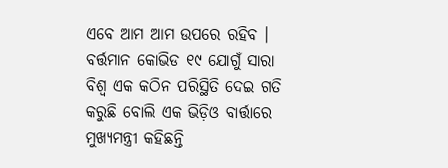ଏବେ ଆମ ଆମ ଉପରେ ରହିବ । ବର୍ତ୍ତମାନ କୋଭିଡ ୧୯ ଯୋଗୁଁ ସାରା ବିଶ୍ୱ ଏକ କଠିନ ପରିସ୍ଥିତି ଦେଇ ଗତି କରୁଛି ବୋଲି ଏକ ଭିଡ଼ିଓ ବାର୍ତ୍ତାରେ ମୁଖ୍ୟମନ୍ତ୍ରୀ କହିଛନ୍ତି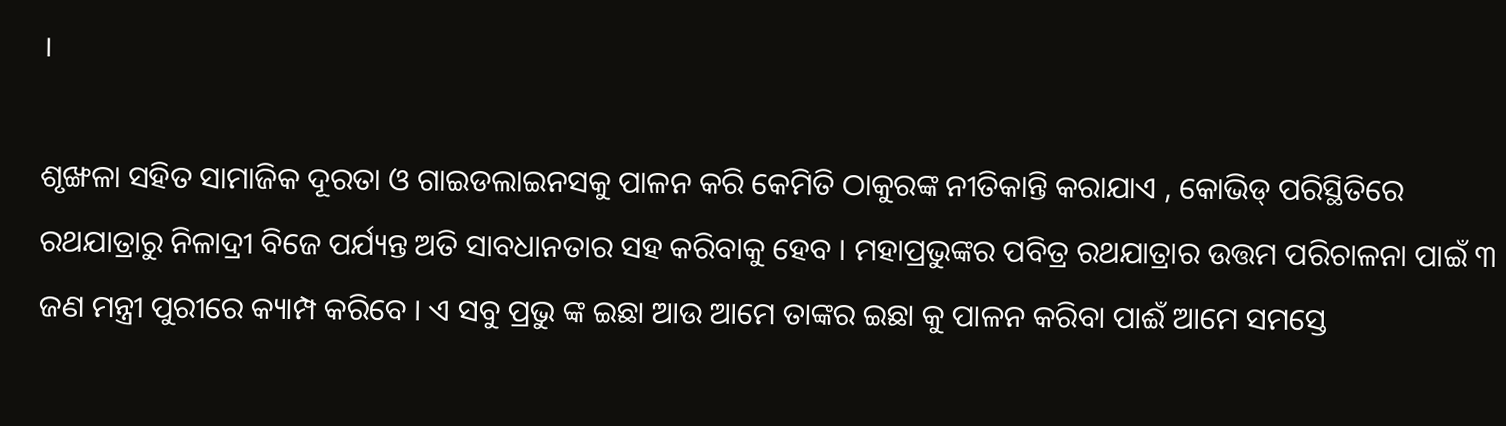।

ଶୃଙ୍ଖଳା ସହିତ ସାମାଜିକ ଦୂରତା ଓ ଗାଇଡଲାଇନସକୁ ପାଳନ କରି କେମିତି ଠାକୁରଙ୍କ ନୀତିକାନ୍ତି କରାଯାଏ , କୋଭିଡ୍ ପରିସ୍ଥିତିରେ ରଥଯାତ୍ରାରୁ ନିଳାଦ୍ରୀ ବିଜେ ପର୍ଯ୍ୟନ୍ତ ଅତି ସାବଧାନତାର ସହ କରିବାକୁ ହେବ । ମହାପ୍ରଭୁଙ୍କର ପବିତ୍ର ରଥଯାତ୍ରାର ଉତ୍ତମ ପରିଚାଳନା ପାଇଁ ୩ ଜଣ ମନ୍ତ୍ରୀ ପୁରୀରେ କ୍ୟାମ୍ପ କରିବେ । ଏ ସବୁ ପ୍ରଭୁ ଙ୍କ ଇଛା ଆଉ ଆମେ ତାଙ୍କର ଇଛା କୁ ପାଳନ କରିବା ପାଈଁ ଆମେ ସମସ୍ତେ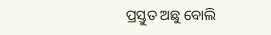ପ୍ରସ୍ତୁତ ଅଛୁ ବୋଲି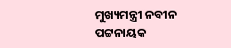ମୁଖ୍ୟମନ୍ତ୍ରୀ ନବୀନ ପଟ୍ଟନାୟକ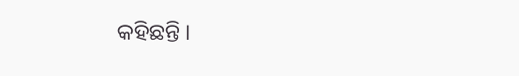କହିଛନ୍ତି ।